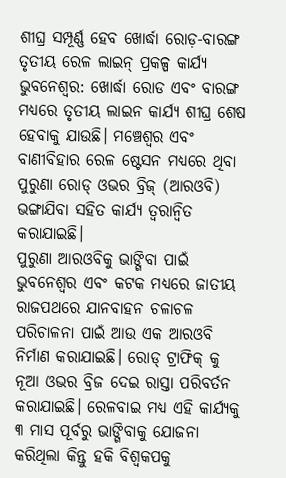ଶୀଘ୍ର ସମ୍ପୂର୍ଣ୍ଣ ହେବ ଖୋର୍ଦ୍ଧା ରୋଡ଼-ବାରଙ୍ଗ ତୃତୀୟ ରେଳ ଲାଇନ୍ ପ୍ରକଳ୍ପ କାର୍ଯ୍ୟ
ଭୁବନେଶ୍ୱର: ଖୋର୍ଦ୍ଧା ରୋଡ ଏବଂ ବାରଙ୍ଗ ମଧ୍ୟରେ ତୃତୀୟ ଲାଇନ କାର୍ଯ୍ୟ ଶୀଘ୍ର ଶେଷ ହେବାକୁ ଯାଉଛି। ମଞ୍ଚେଶ୍ୱର ଏବଂ ବାଣୀବିହାର ରେଳ ଷ୍ଟେସନ ମଧ୍ୟରେ ଥିବା ପୁରୁଣା ରୋଡ୍ ଓଭର ବ୍ରିଜ୍ (ଆରଓବି) ଭଙ୍ଗାଯିବା ସହିତ କାର୍ଯ୍ୟ ତ୍ୱରାନ୍ୱିତ କରାଯାଇଛି।
ପୁରୁଣା ଆରଓବିକୁ ଭାଙ୍ଗିବା ପାଇଁ ଭୁବନେଶ୍ୱର ଏବଂ କଟକ ମଧ୍ୟରେ ଜାତୀୟ ରାଜପଥରେ ଯାନବାହନ ଚଳାଚଳ ପରିଚାଳନା ପାଇଁ ଆଉ ଏକ ଆରଓବି ନିର୍ମାଣ କରାଯାଇଛି। ରୋଡ୍ ଟ୍ରାଫିକ୍ କୁ ନୂଆ ଓଭର ବ୍ରିଜ ଦେଇ ରାସ୍ତା ପରିବର୍ତନ କରାଯାଇଛି। ରେଳବାଇ ମଧ୍ୟ ଏହି କାର୍ଯ୍ୟକୁ ୩ ମାସ ପୂର୍ବରୁ ଭାଙ୍ଗିବାକୁ ଯୋଜନା କରିଥିଲା କିନ୍ତୁ ହକି ବିଶ୍ୱକପକୁ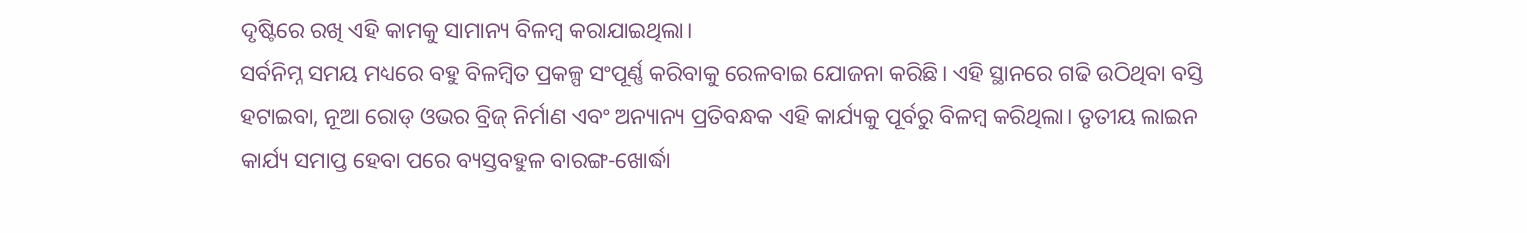ଦୃଷ୍ଟିରେ ରଖି ଏହି କାମକୁ ସାମାନ୍ୟ ବିଳମ୍ବ କରାଯାଇଥିଲା।
ସର୍ବନିମ୍ନ ସମୟ ମଧ୍ୟରେ ବହୁ ବିଳମ୍ବିତ ପ୍ରକଳ୍ପ ସଂପୂର୍ଣ୍ଣ କରିବାକୁ ରେଳବାଇ ଯୋଜନା କରିଛି। ଏହି ସ୍ଥାନରେ ଗଢି ଉଠିଥିବା ବସ୍ତି ହଟାଇବା, ନୂଆ ରୋଡ୍ ଓଭର ବ୍ରିଜ୍ ନିର୍ମାଣ ଏବଂ ଅନ୍ୟାନ୍ୟ ପ୍ରତିବନ୍ଧକ ଏହି କାର୍ଯ୍ୟକୁ ପୂର୍ବରୁ ବିଳମ୍ବ କରିଥିଲା। ତୃତୀୟ ଲାଇନ କାର୍ଯ୍ୟ ସମାପ୍ତ ହେବା ପରେ ବ୍ୟସ୍ତବହୁଳ ବାରଙ୍ଗ-ଖୋର୍ଦ୍ଧା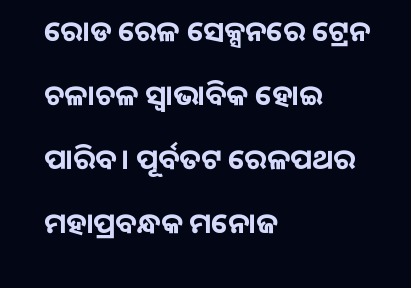ରୋଡ ରେଳ ସେକ୍ସନରେ ଟ୍ରେନ ଚଳାଚଳ ସ୍ୱାଭାବିକ ହୋଇ ପାରିବ। ପୂର୍ବତଟ ରେଳପଥର ମହାପ୍ରବନ୍ଧକ ମନୋଜ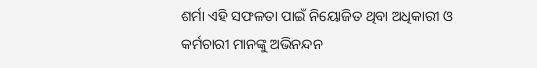ଶର୍ମା ଏହି ସଫଳତା ପାଇଁ ନିୟୋଜିତ ଥିବା ଅଧିକାରୀ ଓ କର୍ମଚାରୀ ମାନଙ୍କୁ ଅଭିନନ୍ଦନ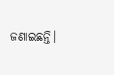ଜଣାଇଛନ୍ତି।